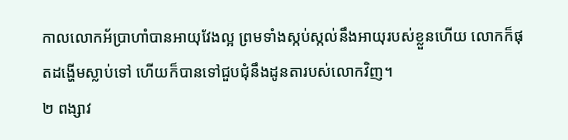កាលលោកអ័ប្រាហាំបានអាយុវែងល្អ ព្រមទាំងស្កប់ស្កល់នឹងអាយុរបស់ខ្លួនហើយ លោកក៏ផុតដង្ហើមស្លាប់ទៅ ហើយក៏បានទៅជួបជុំនឹងដូនតារបស់លោកវិញ។
២ ពង្សាវ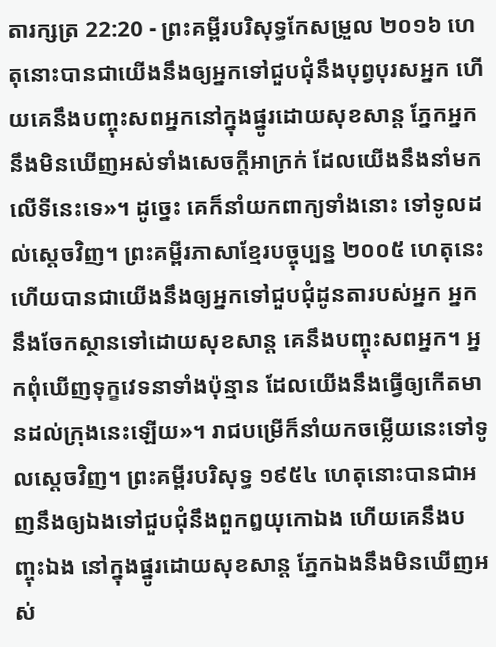តារក្សត្រ 22:20 - ព្រះគម្ពីរបរិសុទ្ធកែសម្រួល ២០១៦ ហេតុនោះបានជាយើងនឹងឲ្យអ្នកទៅជួបជុំនឹងបុព្វបុរសអ្នក ហើយគេនឹងបញ្ចុះសពអ្នកនៅក្នុងផ្នូរដោយសុខសាន្ត ភ្នែកអ្នកនឹងមិនឃើញអស់ទាំងសេចក្ដីអាក្រក់ ដែលយើងនឹងនាំមកលើទីនេះទេ»។ ដូច្នេះ គេក៏នាំយកពាក្យទាំងនោះ ទៅទូលដល់ស្តេចវិញ។ ព្រះគម្ពីរភាសាខ្មែរបច្ចុប្បន្ន ២០០៥ ហេតុនេះហើយបានជាយើងនឹងឲ្យអ្នកទៅជួបជុំដូនតារបស់អ្នក អ្នកនឹងចែកស្ថានទៅដោយសុខសាន្ត គេនឹងបញ្ចុះសពអ្នក។ អ្នកពុំឃើញទុក្ខវេទនាទាំងប៉ុន្មាន ដែលយើងនឹងធ្វើឲ្យកើតមានដល់ក្រុងនេះឡើយ»។ រាជបម្រើក៏នាំយកចម្លើយនេះទៅទូលស្ដេចវិញ។ ព្រះគម្ពីរបរិសុទ្ធ ១៩៥៤ ហេតុនោះបានជាអញនឹងឲ្យឯងទៅជួបជុំនឹងពួកឰយុកោឯង ហើយគេនឹងបញ្ចុះឯង នៅក្នុងផ្នូរដោយសុខសាន្ត ភ្នែកឯងនឹងមិនឃើញអស់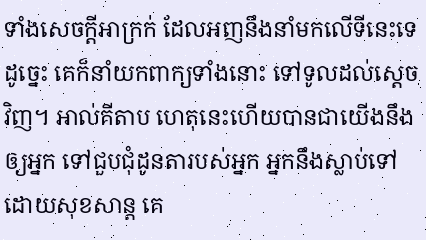ទាំងសេចក្ដីអាក្រក់ ដែលអញនឹងនាំមកលើទីនេះទេ ដូច្នេះ គេក៏នាំយកពាក្យទាំងនោះ ទៅទូលដល់ស្តេចវិញ។ អាល់គីតាប ហេតុនេះហើយបានជាយើងនឹងឲ្យអ្នក ទៅជួបជុំដូនតារបស់អ្នក អ្នកនឹងស្លាប់ទៅដោយសុខសាន្ត គេ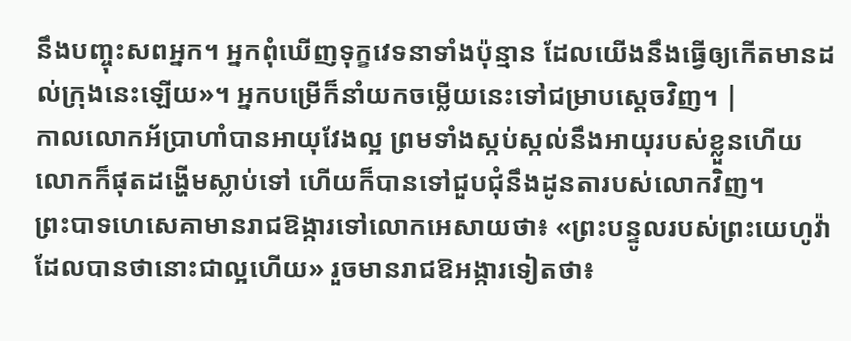នឹងបញ្ចុះសពអ្នក។ អ្នកពុំឃើញទុក្ខវេទនាទាំងប៉ុន្មាន ដែលយើងនឹងធ្វើឲ្យកើតមានដល់ក្រុងនេះឡើយ»។ អ្នកបម្រើក៏នាំយកចម្លើយនេះទៅជម្រាបស្តេចវិញ។ |
កាលលោកអ័ប្រាហាំបានអាយុវែងល្អ ព្រមទាំងស្កប់ស្កល់នឹងអាយុរបស់ខ្លួនហើយ លោកក៏ផុតដង្ហើមស្លាប់ទៅ ហើយក៏បានទៅជួបជុំនឹងដូនតារបស់លោកវិញ។
ព្រះបាទហេសេគាមានរាជឱង្ការទៅលោកអេសាយថា៖ «ព្រះបន្ទូលរបស់ព្រះយេហូវ៉ាដែលបានថានោះជាល្អហើយ» រួចមានរាជឱអង្ការទៀតថា៖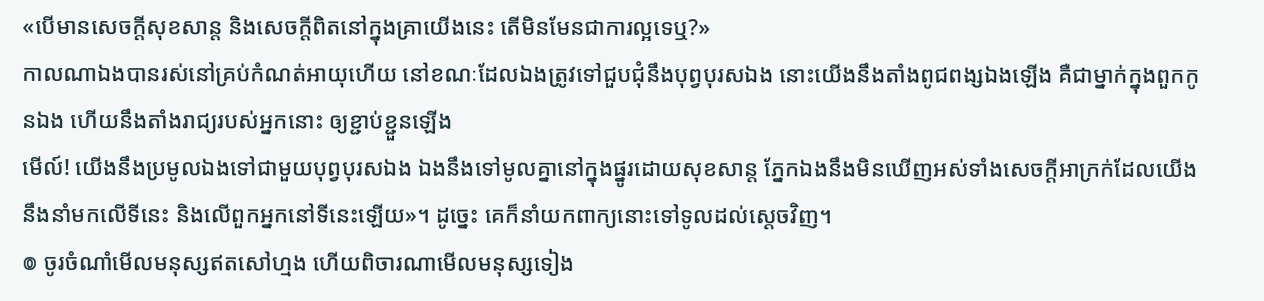«បើមានសេចក្ដីសុខសាន្ត និងសេចក្ដីពិតនៅក្នុងគ្រាយើងនេះ តើមិនមែនជាការល្អទេឬ?»
កាលណាឯងបានរស់នៅគ្រប់កំណត់អាយុហើយ នៅខណៈដែលឯងត្រូវទៅជួបជុំនឹងបុព្វបុរសឯង នោះយើងនឹងតាំងពូជពង្សឯងឡើង គឺជាម្នាក់ក្នុងពួកកូនឯង ហើយនឹងតាំងរាជ្យរបស់អ្នកនោះ ឲ្យខ្ជាប់ខ្ជួនឡើង
មើល៍! យើងនឹងប្រមូលឯងទៅជាមួយបុព្វបុរសឯង ឯងនឹងទៅមូលគ្នានៅក្នុងផ្នូរដោយសុខសាន្ត ភ្នែកឯងនឹងមិនឃើញអស់ទាំងសេចក្ដីអាក្រក់ដែលយើងនឹងនាំមកលើទីនេះ និងលើពួកអ្នកនៅទីនេះឡើយ»។ ដូច្នេះ គេក៏នាំយកពាក្យនោះទៅទូលដល់ស្តេចវិញ។
៙ ចូរចំណាំមើលមនុស្សឥតសៅហ្មង ហើយពិចារណាមើលមនុស្សទៀង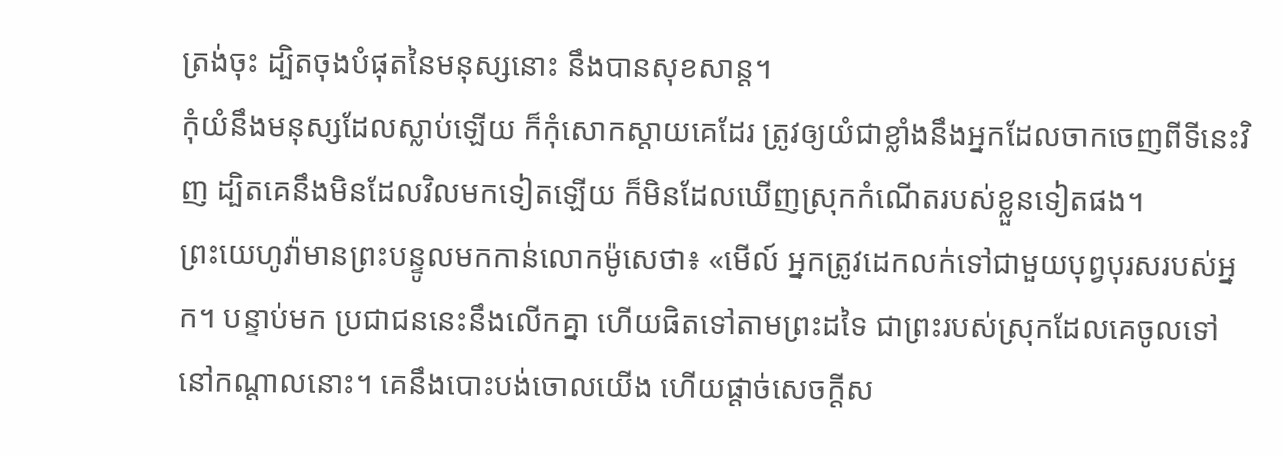ត្រង់ចុះ ដ្បិតចុងបំផុតនៃមនុស្សនោះ នឹងបានសុខសាន្ត។
កុំយំនឹងមនុស្សដែលស្លាប់ឡើយ ក៏កុំសោកស្តាយគេដែរ ត្រូវឲ្យយំជាខ្លាំងនឹងអ្នកដែលចាកចេញពីទីនេះវិញ ដ្បិតគេនឹងមិនដែលវិលមកទៀតឡើយ ក៏មិនដែលឃើញស្រុកកំណើតរបស់ខ្លួនទៀតផង។
ព្រះយេហូវ៉ាមានព្រះបន្ទូលមកកាន់លោកម៉ូសេថា៖ «មើល៍ អ្នកត្រូវដេកលក់ទៅជាមួយបុព្វបុរសរបស់អ្នក។ បន្ទាប់មក ប្រជាជននេះនឹងលើកគ្នា ហើយផិតទៅតាមព្រះដទៃ ជាព្រះរបស់ស្រុកដែលគេចូលទៅនៅកណ្ដាលនោះ។ គេនឹងបោះបង់ចោលយើង ហើយផ្តាច់សេចក្ដីស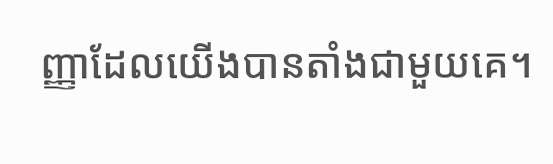ញ្ញាដែលយើងបានតាំងជាមួយគេ។